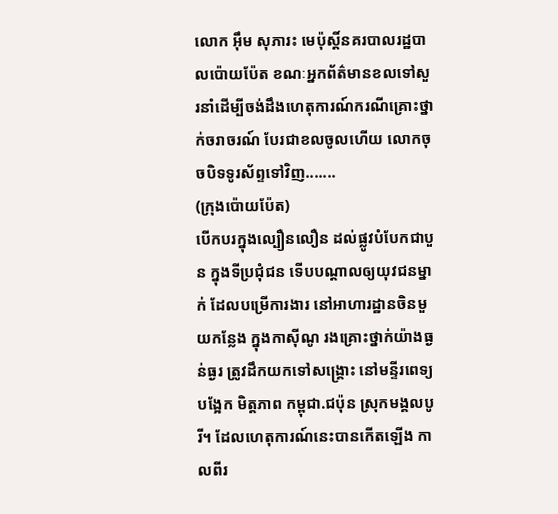លោក អុឹម សុភារះ មេប៉ុស្តិ៍នគរបាលរដ្ឋបាលប៉ោយប៉ែត ខណៈអ្នកព័ត៌មានខលទៅសួរនាំដើម្បីចង់ដឹងហេតុការណ៍ករណីគ្រោះថ្នាក់ចរាចរណ៍ បែរជាខលចូលហើយ លោកចុចបិទទូរស័ព្ទទៅវិញ.......
(ក្រុងប៉ោយប៉ែត)
បើកបរក្នុងល្បឿនលឿន ដល់ផ្លូវបំបែកជាបួន ក្នុងទីប្រជុំជន ទើបបណ្តាលឲ្យយុវជនម្នាក់ ដែលបម្រើការងារ នៅអាហារដ្ឋានចិនមួយកន្លែង ក្នុងកាសុីណូ រងគ្រោះថ្នាក់យ៉ាងធ្ងន់ធ្ងរ ត្រូវដឹកយកទៅសង្រ្គោះ នៅមន្ទីរពេទ្យបង្អែក មិត្តភាព កម្ពុជា.ជប៉ុន ស្រុកមង្គលបូរី។ ដែលហេតុការណ៍នេះបានកើតឡើង កាលពីរ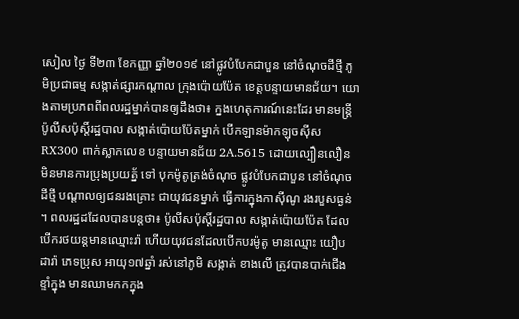សៀល ថ្ងៃ ទី២៣ ខែកញ្ញា ឆ្នាំ២០១៩ នៅផ្លូវបំបែកជាបួន នៅចំណុចដីថ្មី ភូមិប្រជាធម្ម សង្កាត់ផ្សារកណ្តាល ក្រុងប៉ោយប៉ែត ខេត្តបន្ទាយមានជ័យ។ យោងតាមប្រភពពីពលរដ្ឋម្នាក់បានឲ្យដឹងថា៖ ក្នងហេតុការណ៍នេះដែរ មានមន្រ្តីប៉ូលីសប៉ុស្តិ៍រដ្ឋបាល សង្កាត់ប៉ោយប៉ែតម្នាក់ បើកឡានម៉ាកឡុចស៊ីស RX300 ពាក់ស្លាកលេខ បន្ទាយមានជ័យ 2A.5615 ដោយល្បឿនលឿន មិនមានការប្រុងប្រយត្ន័ ទៅ បុកម៉ូតូត្រង់ចំណុច ផ្លូវបំបែកជាបួន នៅចំណុចដីថ្មី បណ្តាលឲ្យជនរងគ្រោះ ជាយុវជនម្នាក់ ធ្វើការក្នុងកាសុីណូ រងរបួសធ្ងន់ ។ ពលរដ្ឋដដែលបានបន្តថា៖ ប៉ូលីសប៉ុស្តិ៍រដ្ឋបាល សង្កាត់ប៉ោយប៉ែត ដែលបើករថយន្តមានឈ្មោះរ៉ា ហើយយុវជនដែលបើកបរម៉ូតូ មានឈ្មោះ យឿប ដារ៉ា ភេទប្រុស អាយុ១៧ឆ្នាំ រស់នៅភូមិ សង្កាត់ ខាងលើ ត្រូវបានបាក់ជើង ខ្ទាំក្នុង មានឈាមកកក្នុង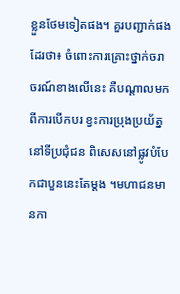ខ្លួនថែមទៀតផង។ គួរបញ្ជាក់ផងដែរថា៖ ចំពោះការគ្រោះថ្នាក់ចរាចរណ៍ខាងលើនេះ គឺបណ្តាលមកពីការបើកបរ ខ្វះការប្រុងប្រយ័ត្ន នៅទីប្រជុំជន ពិសេសនៅផ្លូវបំបែកជាបួននេះតែម្តង ។មហាជនមានកា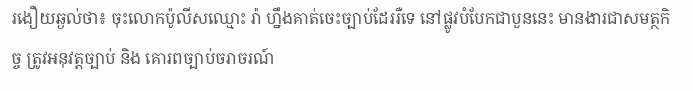រងឿយឆ្ងល់ថា៖ ចុះលោកប៉ូលីសឈ្មោះ រ៉ា ហ្នឹងគាត់ចេះច្បាប់ដែររឺទេ នៅផ្លូវបំបែកជាបួននេះ មានងារជាសមត្ថកិច្ច ត្រូវអនុវត្តច្បាប់ និង គោរពច្បាប់ចរាចរណ៍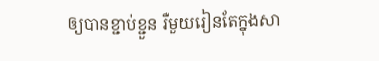ឲ្យបានខ្ជាប់ខ្ជួន រឺមួយរៀនតែក្នុងសា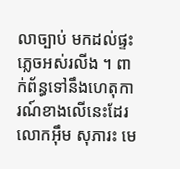លាច្បាប់ មកដល់ផ្ទះភ្លេចអស់រលីង ។ ពាក់ព័ន្ធទៅនឹងហេតុការណ៍ខាងលើនេះដែរ លោកអុឹម សុភារះ មេ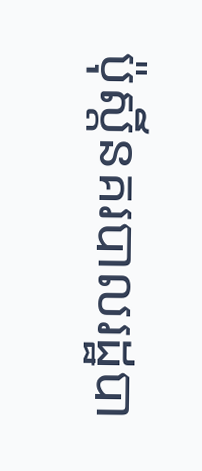ប៉ុស្តិ៍នគរបាលរដ្ឋបា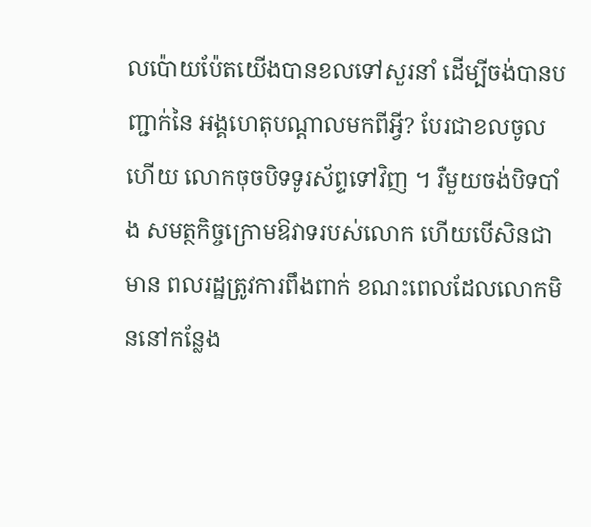លប៉ោយប៉ែតយើងបានខលទៅសួរនាំ ដើម្បីចង់បានបញ្ជាក់នៃ អង្គហេតុបណ្តាលមកពីអ្វី? បែរជាខលចូលហើយ លោកចុចបិទទូរស័ព្ទទៅវិញ ។ រឺមួយចង់បិទបាំង សមត្ថកិច្ចក្រោមឱវាទរបស់លោក ហើយបើសិនជាមាន ពលរដ្ឋត្រូវការពឹងពាក់ ខណះពេលដែលលោកមិននៅកន្លែង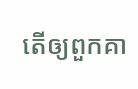តើឲ្យពួកគា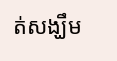ត់សង្ឃឹម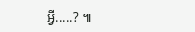អ្វី.....? ៕